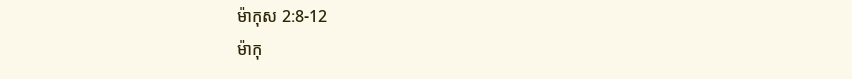ម៉ាកុស 2:8-12
ម៉ាកុ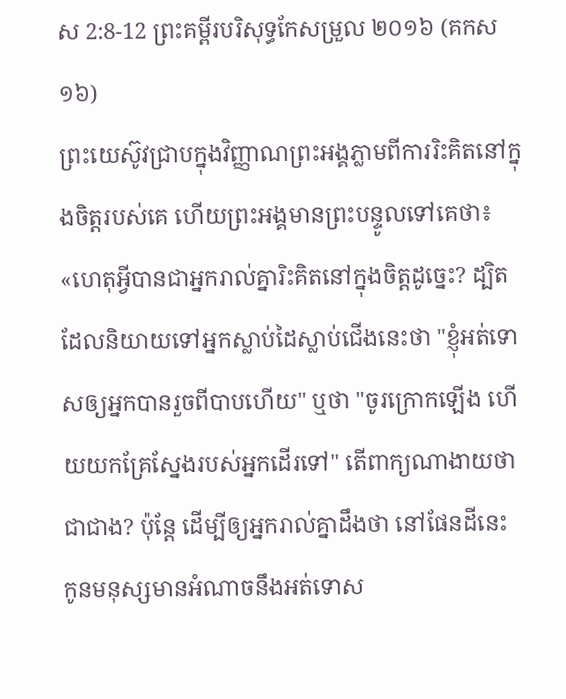ស 2:8-12 ព្រះគម្ពីរបរិសុទ្ធកែសម្រួល ២០១៦ (គកស១៦)
ព្រះយេស៊ូវជ្រាបក្នុងវិញ្ញាណព្រះអង្គភ្លាមពីការរិះគិតនៅក្នុងចិត្តរបស់គេ ហើយព្រះអង្គមានព្រះបន្ទូលទៅគេថា៖ «ហេតុអ្វីបានជាអ្នករាល់គ្នារិះគិតនៅក្នុងចិត្តដូច្នេះ? ដ្បិតដែលនិយាយទៅអ្នកស្លាប់ដៃស្លាប់ជើងនេះថា "ខ្ញុំអត់ទោសឲ្យអ្នកបានរួចពីបាបហើយ" ឬថា "ចូរក្រោកឡើង ហើយយកគ្រែស្នែងរបស់អ្នកដើរទៅ" តើពាក្យណាងាយថាជាជាង? ប៉ុន្តែ ដើម្បីឲ្យអ្នករាល់គ្នាដឹងថា នៅផែនដីនេះ កូនមនុស្សមានអំណាចនឹងអត់ទោស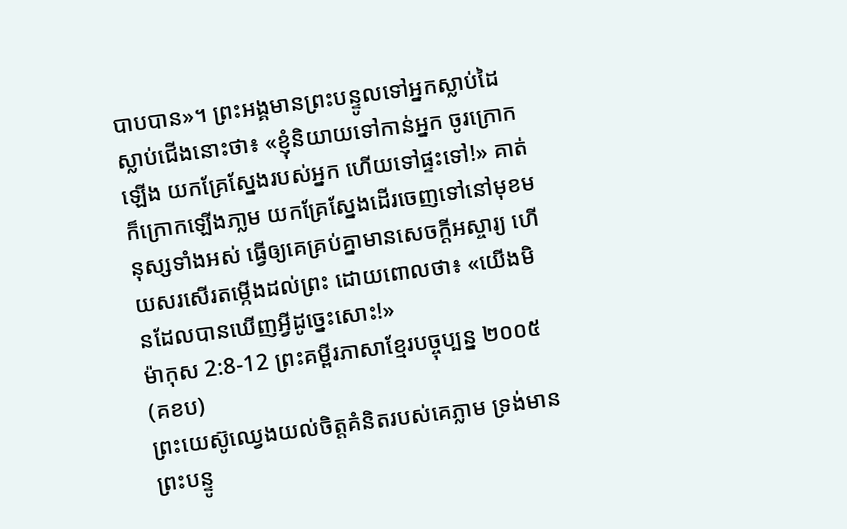បាបបាន»។ ព្រះអង្គមានព្រះបន្ទូលទៅអ្នកស្លាប់ដៃស្លាប់ជើងនោះថា៖ «ខ្ញុំនិយាយទៅកាន់អ្នក ចូរក្រោកឡើង យកគ្រែស្នែងរបស់អ្នក ហើយទៅផ្ទះទៅ!» គាត់ក៏ក្រោកឡើងភា្លម យកគ្រែស្នែងដើរចេញទៅនៅមុខមនុស្សទាំងអស់ ធ្វើឲ្យគេគ្រប់គ្នាមានសេចក្តីអស្ចារ្យ ហើយសរសើរតម្កើងដល់ព្រះ ដោយពោលថា៖ «យើងមិនដែលបានឃើញអ្វីដូច្នេះសោះ!»
ម៉ាកុស 2:8-12 ព្រះគម្ពីរភាសាខ្មែរបច្ចុប្បន្ន ២០០៥ (គខប)
ព្រះយេស៊ូឈ្វេងយល់ចិត្តគំនិតរបស់គេភ្លាម ទ្រង់មានព្រះបន្ទូ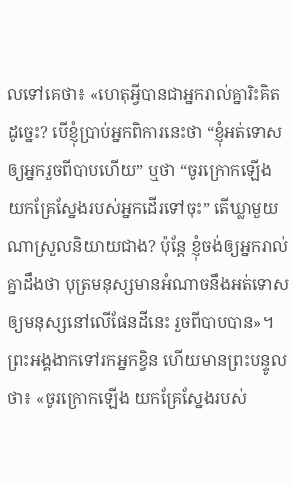លទៅគេថា៖ «ហេតុអ្វីបានជាអ្នករាល់គ្នារិះគិតដូច្នេះ? បើខ្ញុំប្រាប់អ្នកពិការនេះថា “ខ្ញុំអត់ទោសឲ្យអ្នករួចពីបាបហើយ” ឬថា “ចូរក្រោកឡើង យកគ្រែស្នែងរបស់អ្នកដើរទៅចុះ” តើឃ្លាមួយណាស្រួលនិយាយជាង? ប៉ុន្តែ ខ្ញុំចង់ឲ្យអ្នករាល់គ្នាដឹងថា បុត្រមនុស្សមានអំណាចនឹងអត់ទោសឲ្យមនុស្សនៅលើផែនដីនេះ រួចពីបាបបាន»។ ព្រះអង្គងាកទៅរកអ្នកខ្វិន ហើយមានព្រះបន្ទូលថា៖ «ចូរក្រោកឡើង យកគ្រែស្នែងរបស់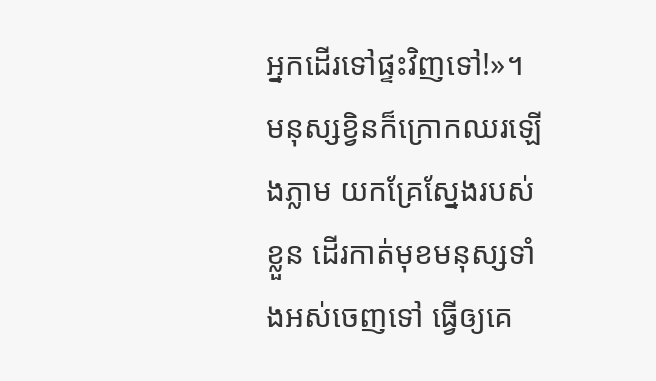អ្នកដើរទៅផ្ទះវិញទៅ!»។ មនុស្សខ្វិនក៏ក្រោកឈរឡើងភ្លាម យកគ្រែស្នែងរបស់ខ្លួន ដើរកាត់មុខមនុស្សទាំងអស់ចេញទៅ ធ្វើឲ្យគេ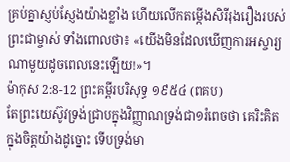គ្រប់គ្នាស្ញប់ស្ញែងយ៉ាងខ្លាំង ហើយលើកតម្កើងសិរីរុងរឿងរបស់ព្រះជាម្ចាស់ ទាំងពោលថា៖ «យើងមិនដែលឃើញការអស្ចារ្យណាមួយដូចពេលនេះឡើយ!»។
ម៉ាកុស 2:8-12 ព្រះគម្ពីរបរិសុទ្ធ ១៩៥៤ (ពគប)
តែព្រះយេស៊ូវទ្រង់ជ្រាបក្នុងវិញ្ញាណទ្រង់ជា១រំពេចថា គេរិះគិតក្នុងចិត្តយ៉ាងដូច្នោះ ទើបទ្រង់មា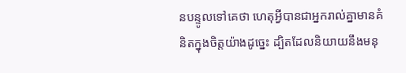នបន្ទូលទៅគេថា ហេតុអ្វីបានជាអ្នករាល់គ្នាមានគំនិតក្នុងចិត្តយ៉ាងដូច្នេះ ដ្បិតដែលនិយាយនឹងមនុ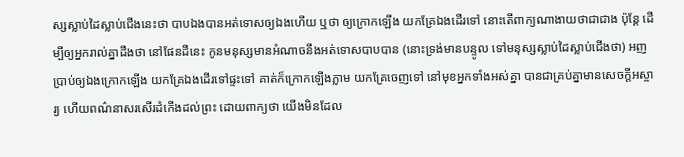ស្សស្លាប់ដៃស្លាប់ជើងនេះថា បាបឯងបានអត់ទោសឲ្យឯងហើយ ឬថា ឲ្យក្រោកឡើង យកគ្រែឯងដើរទៅ នោះតើពាក្យណាងាយថាជាជាង ប៉ុន្តែ ដើម្បីឲ្យអ្នករាល់គ្នាដឹងថា នៅផែនដីនេះ កូនមនុស្សមានអំណាចនឹងអត់ទោសបាបបាន (នោះទ្រង់មានបន្ទូល ទៅមនុស្សស្លាប់ដៃស្លាប់ជើងថា) អញប្រាប់ឲ្យឯងក្រោកឡើង យកគ្រែឯងដើរទៅផ្ទះទៅ គាត់ក៏ក្រោកឡើងភ្លាម យកគ្រែចេញទៅ នៅមុខអ្នកទាំងអស់គ្នា បានជាគ្រប់គ្នាមានសេចក្ដីអស្ចារ្យ ហើយពណ៌នាសរសើរដំកើងដល់ព្រះ ដោយពាក្យថា យើងមិនដែល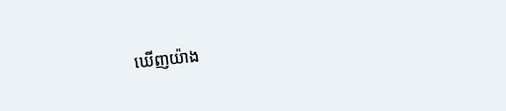ឃើញយ៉ាង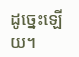ដូច្នេះឡើយ។